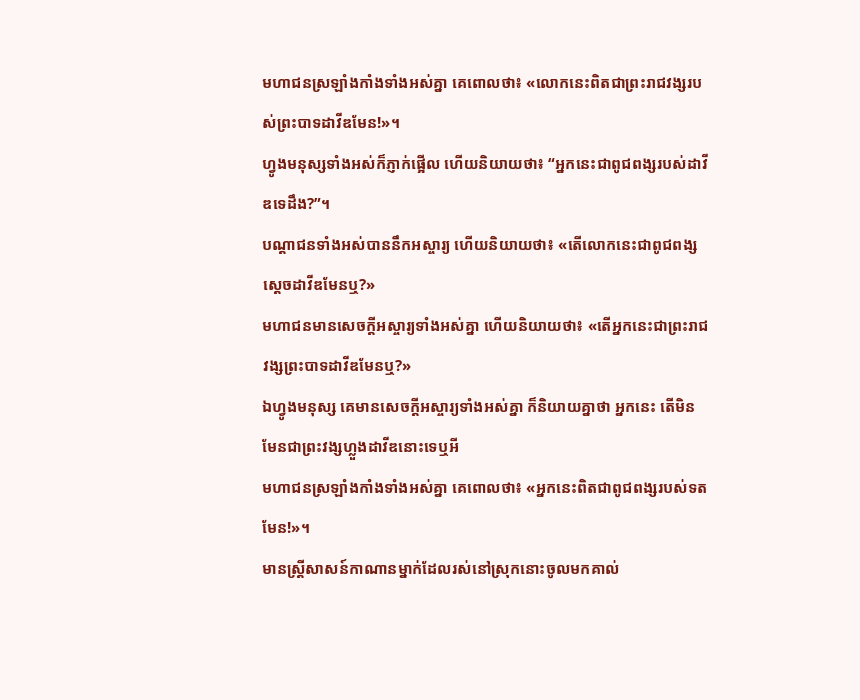មហាជនស្រឡាំងកាំងទាំងអស់គ្នា គេពោលថា៖ «លោកនេះពិតជាព្រះរាជវង្សរបស់ព្រះបាទដាវីឌមែន!»។
ហ្វូងមនុស្សទាំងអស់ក៏ភ្ញាក់ផ្អើល ហើយនិយាយថា៖ “អ្នកនេះជាពូជពង្សរបស់ដាវីឌទេដឹង?”។
បណ្ដាជនទាំងអស់បាននឹកអស្ចារ្យ ហើយនិយាយថា៖ «តើលោកនេះជាពូជពង្សស្ដេចដាវីឌមែនឬ?»
មហាជនមានសេចក្តីអស្ចារ្យទាំងអស់គ្នា ហើយនិយាយថា៖ «តើអ្នកនេះជាព្រះរាជវង្សព្រះបាទដាវីឌមែនឬ?»
ឯហ្វូងមនុស្ស គេមានសេចក្ដីអស្ចារ្យទាំងអស់គ្នា ក៏និយាយគ្នាថា អ្នកនេះ តើមិនមែនជាព្រះវង្សហ្លួងដាវីឌនោះទេឬអី
មហាជនស្រឡាំងកាំងទាំងអស់គ្នា គេពោលថា៖ «អ្នកនេះពិតជាពូជពង្សរបស់ទតមែន!»។
មានស្ត្រីសាសន៍កាណានម្នាក់ដែលរស់នៅស្រុកនោះចូលមកគាល់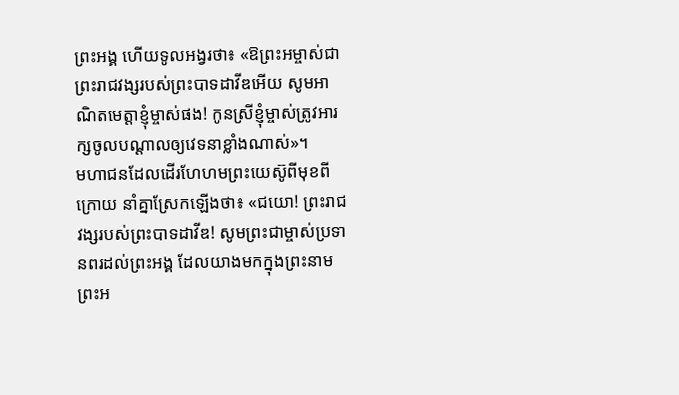ព្រះអង្គ ហើយទូលអង្វរថា៖ «ឱព្រះអម្ចាស់ជាព្រះរាជវង្សរបស់ព្រះបាទដាវីឌអើយ សូមអាណិតមេត្តាខ្ញុំម្ចាស់ផង! កូនស្រីខ្ញុំម្ចាស់ត្រូវអារក្សចូលបណ្ដាលឲ្យវេទនាខ្លាំងណាស់»។
មហាជនដែលដើរហែហមព្រះយេស៊ូពីមុខពីក្រោយ នាំគ្នាស្រែកឡើងថា៖ «ជយោ! ព្រះរាជវង្សរបស់ព្រះបាទដាវីឌ! សូមព្រះជាម្ចាស់ប្រទានពរដល់ព្រះអង្គ ដែលយាងមកក្នុងព្រះនាមព្រះអ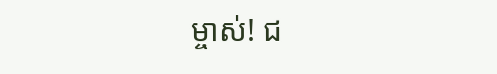ម្ចាស់! ជ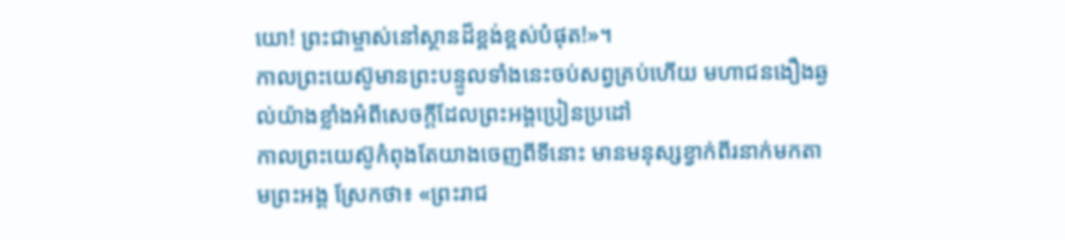យោ! ព្រះជាម្ចាស់នៅស្ថានដ៏ខ្ពង់ខ្ពស់បំផុត!»។
កាលព្រះយេស៊ូមានព្រះបន្ទូលទាំងនេះចប់សព្វគ្រប់ហើយ មហាជនងឿងឆ្ងល់យ៉ាងខ្លាំងអំពីសេចក្ដីដែលព្រះអង្គប្រៀនប្រដៅ
កាលព្រះយេស៊ូកំពុងតែយាងចេញពីទីនោះ មានមនុស្សខ្វាក់ពីរនាក់មកតាមព្រះអង្គ ស្រែកថា៖ «ព្រះរាជ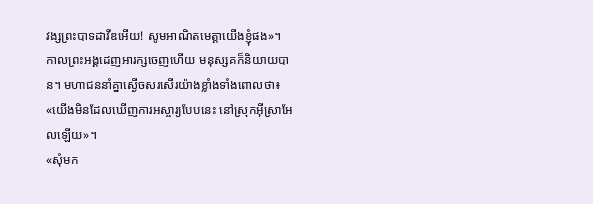វង្សព្រះបាទដាវីឌអើយ! សូមអាណិតមេត្តាយើងខ្ញុំផង»។
កាលព្រះអង្គដេញអារក្សចេញហើយ មនុស្សគក៏និយាយបាន។ មហាជននាំគ្នាស្ងើចសរសើរយ៉ាងខ្លាំងទាំងពោលថា៖ «យើងមិនដែលឃើញការអស្ចារ្យបែបនេះ នៅស្រុកអ៊ីស្រាអែលឡើយ»។
«សុំមក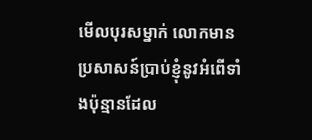មើលបុរសម្នាក់ លោកមានប្រសាសន៍ប្រាប់ខ្ញុំនូវអំពើទាំងប៉ុន្មានដែល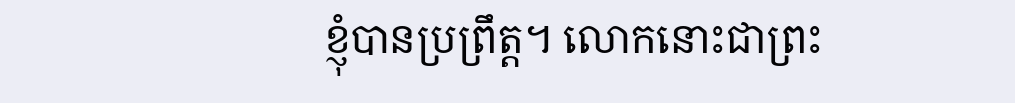ខ្ញុំបានប្រព្រឹត្ត។ លោកនោះជាព្រះ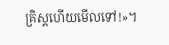គ្រិស្តហើយមើលទៅ!»។